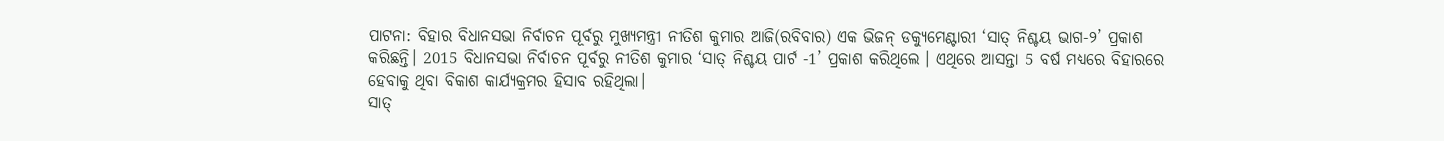ପାଟନା: ବିହାର ବିଧାନସଭା ନିର୍ବାଚନ ପୂର୍ବରୁ ମୁଖ୍ୟମନ୍ତ୍ରୀ ନୀତିଶ କୁମାର ଆଜି(ରବିବାର) ଏକ ଭିଜନ୍ ଡକ୍ୟୁମେଣ୍ଟାରୀ ‘ସାତ୍ ନିଶ୍ଚୟ ଭାଗ-୨’ ପ୍ରକାଶ କରିଛନ୍ତି। 2015 ବିଧାନସଭା ନିର୍ବାଚନ ପୂର୍ବରୁ ନୀତିଶ କୁମାର ‘ସାତ୍ ନିଶ୍ଚୟ ପାର୍ଟ -1’ ପ୍ରକାଶ କରିଥିଲେ । ଏଥିରେ ଆସନ୍ତା 5 ବର୍ଷ ମଧ୍ୟରେ ବିହାରରେ ହେବାକୁ ଥିବା ବିକାଶ କାର୍ଯ୍ୟକ୍ରମର ହିସାବ ରହିଥିଲା।
ସାତ୍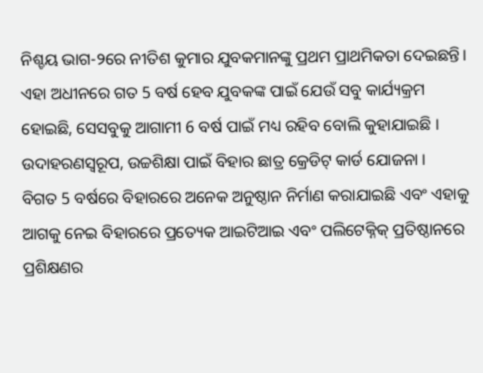ନିଶ୍ଚୟ ଭାଗ-୨ରେ ନୀତିଶ କୁମାର ଯୁବକମାନଙ୍କୁ ପ୍ରଥମ ପ୍ରାଥମିକତା ଦେଇଛନ୍ତି। ଏହା ଅଧୀନରେ ଗତ 5 ବର୍ଷ ହେବ ଯୁବକଙ୍କ ପାଇଁ ଯେଉଁ ସବୁ କାର୍ଯ୍ୟକ୍ରମ ହୋଇଛି, ସେସବୁକୁ ଆଗାମୀ 6 ବର୍ଷ ପାଇଁ ମଧ୍ୟ ରହିବ ବୋଲି କୁହାଯାଇଛି । ଉଦାହରଣସ୍ବରୂପ, ଉଚ୍ଚଶିକ୍ଷା ପାଇଁ ବିହାର ଛାତ୍ର କ୍ରେଡିଟ୍ କାର୍ଡ ଯୋଜନା ।
ବିଗତ 5 ବର୍ଷରେ ବିହାରରେ ଅନେକ ଅନୁଷ୍ଠାନ ନିର୍ମାଣ କରାଯାଇଛି ଏବଂ ଏହାକୁ ଆଗକୁ ନେଇ ବିହାରରେ ପ୍ରତ୍ୟେକ ଆଇଟିଆଇ ଏବଂ ପଲିଟେକ୍ନିକ୍ ପ୍ରତିଷ୍ଠାନରେ ପ୍ରଶିକ୍ଷଣର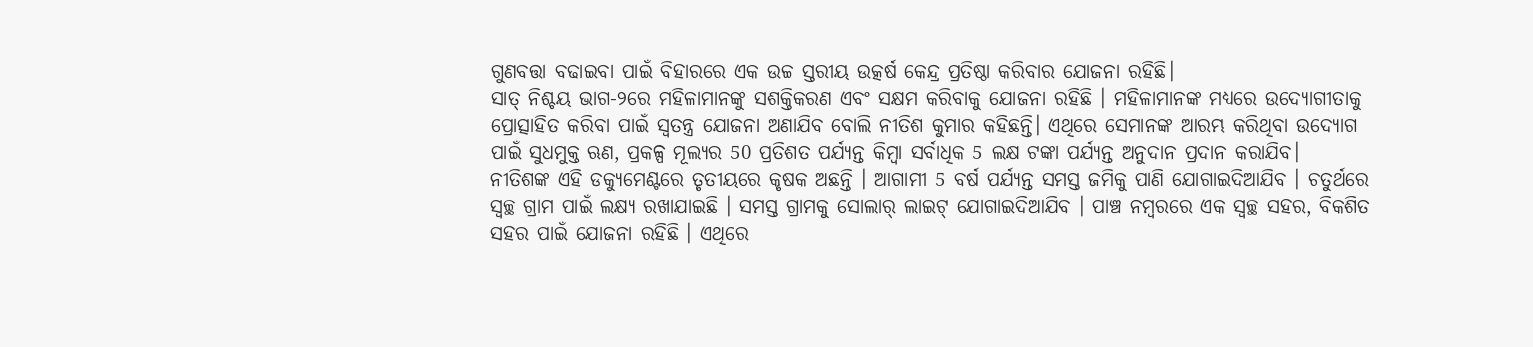ଗୁଣବତ୍ତା ବଢାଇବା ପାଇଁ ବିହାରରେ ଏକ ଉଚ୍ଚ ସ୍ତରୀୟ ଉତ୍କର୍ଷ କେନ୍ଦ୍ର ପ୍ରତିଷ୍ଠା କରିବାର ଯୋଜନା ରହିଛି।
ସାତ୍ ନିଶ୍ଚୟ ଭାଗ-୨ରେ ମହିଳାମାନଙ୍କୁ ସଶକ୍ତିକରଣ ଏବଂ ସକ୍ଷମ କରିବାକୁ ଯୋଜନା ରହିଛି । ମହିଳାମାନଙ୍କ ମଧ୍ୟରେ ଉଦ୍ୟୋଗୀତାକୁ ପ୍ରୋତ୍ସାହିତ କରିବା ପାଇଁ ସ୍ବତନ୍ତ୍ର ଯୋଜନା ଅଣାଯିବ ବୋଲି ନୀତିଶ କୁମାର କହିଛନ୍ତି। ଏଥିରେ ସେମାନଙ୍କ ଆରମ୍ଭ କରିଥିବା ଉଦ୍ୟୋଗ ପାଇଁ ସୁଧମୁକ୍ତ ଋଣ, ପ୍ରକଳ୍ପ ମୂଲ୍ୟର 50 ପ୍ରତିଶତ ପର୍ଯ୍ୟନ୍ତ କିମ୍ବା ସର୍ବାଧିକ 5 ଲକ୍ଷ ଟଙ୍କା ପର୍ଯ୍ୟନ୍ତ ଅନୁଦାନ ପ୍ରଦାନ କରାଯିବ।
ନୀତିଶଙ୍କ ଏହି ଡକ୍ୟୁମେଣ୍ଟରେ ତୃତୀୟରେ କୃଷକ ଅଛନ୍ତି । ଆଗାମୀ 5 ବର୍ଷ ପର୍ଯ୍ୟନ୍ତ ସମସ୍ତ ଜମିକୁ ପାଣି ଯୋଗାଇଦିଆଯିବ । ଚତୁର୍ଥରେ ସ୍ବଚ୍ଛ ଗ୍ରାମ ପାଇଁ ଲକ୍ଷ୍ୟ ରଖାଯାଇଛି । ସମସ୍ତ ଗ୍ରାମକୁ ସୋଲାର୍ ଲାଇଟ୍ ଯୋଗାଇଦିଆଯିବ । ପାଞ୍ଚ ନମ୍ବରରେ ଏକ ସ୍ବଚ୍ଛ ସହର, ବିକଶିତ ସହର ପାଇଁ ଯୋଜନା ରହିଛି । ଏଥିରେ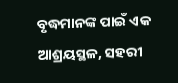ବୃଦ୍ଧମାନଙ୍କ ପାଇଁ ଏକ ଆଶ୍ରୟସ୍ଥଳ, ସହରୀ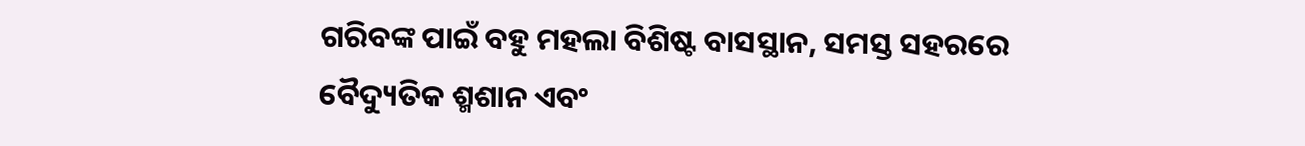ଗରିବଙ୍କ ପାଇଁ ବହୁ ମହଲା ବିଶିଷ୍ଟ ବାସସ୍ଥାନ, ସମସ୍ତ ସହରରେ ବୈଦ୍ୟୁତିକ ଶ୍ମଶାନ ଏବଂ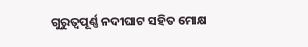ଗୁରୁତ୍ବପୂର୍ଣ୍ଣ ନଦୀଘାଟ ସହିତ ମୋକ୍ଷ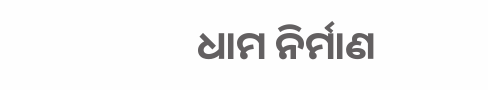ଧାମ ନିର୍ମାଣ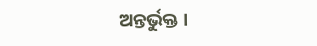ଅନ୍ତର୍ଭୁକ୍ତ ।